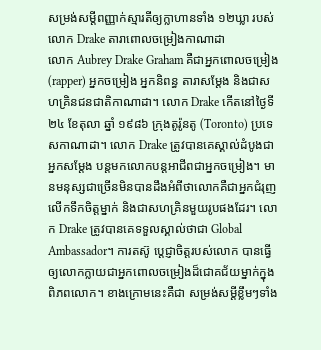សម្រង់សម្ដីពញ្ញាក់ស្មារតីឲ្យក្លាហានទាំង ១២ឃ្លា របស់លោក Drake តារាពោលចម្រៀងកាណាដា
លោក Aubrey Drake Graham គឺជាអ្នកពោលចម្រៀង (rapper) អ្នកចម្រៀង អ្នកនិពន្ធ តារាសម្ដែង និងជាសហគ្រិនជនជាតិកាណាដា។ លោក Drake កើតនៅថ្ងៃទី ២៤ ខែតុលា ឆ្នាំ ១៩៨៦ ក្រុងតូរ៉ូនតូ (Toronto) ប្រទេសកាណាដា។ លោក Drake ត្រូវបានគេស្គាល់ដំបូងជាអ្នកសម្ដែង បន្តមកលោកបន្ដអាជីពជាអ្នកចម្រៀង។ មានមនុស្សជាច្រើនមិនបានដឹងអំពីថាលោកគឺជាអ្នកជំរុញ លើកទឹកចិត្តម្នាក់ និងជាសហគ្រិនមួយរូបផងដែរ។ លោក Drake ត្រូវបានគេទទួលស្គាល់ថាជា Global Ambassador។ ការតស៊ូ ប្ដេជ្ញាចិត្តរបស់លោក បានធ្វើឲ្យលោកក្លាយជាអ្នកពោលចម្រៀងដ៏ជោគជ័យម្នាក់ក្នុងពិភពលោក។ ខាងក្រោមនេះគឺជា សម្រង់សម្ដីខ្លឹមៗទាំង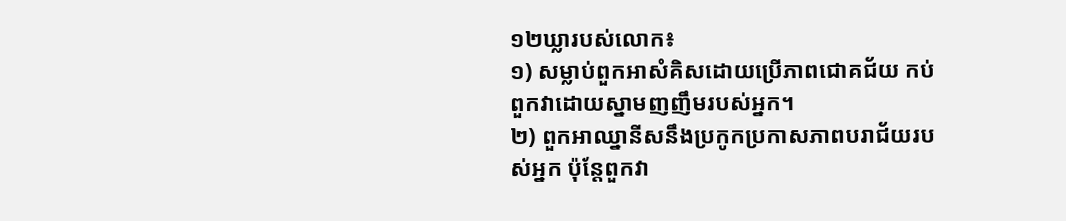១២ឃ្លារបស់លោក៖
១) សម្លាប់ពួកអាសំគិសដោយប្រើភាពជោគជ័យ កប់ពួកវាដោយស្នាមញញឹមរបស់អ្នក។
២) ពួកអាឈ្នានីសនឹងប្រកូកប្រកាសភាពបរាជ័យរបស់អ្នក ប៉ុន្តែពួកវា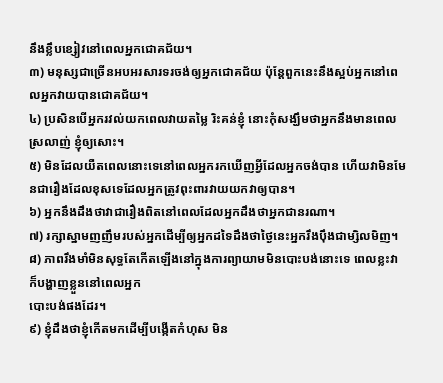នឹងខ្លឹបខ្សៀវនៅពេលអ្នកជោគជ័យ។
៣) មនុស្សជាច្រើនអបអរសារទរចង់ឲ្យអ្នកជោគជ័យ ប៉ុន្តែពួកនេះនឹងស្អប់អ្នកនៅពេលអ្នកវាយបានជោគជ័យ។
៤) ប្រសិនបើអ្នករវល់យកពេលវាយតម្លៃ រិះគន់ខ្ញុំ នោះកុំសង្ឃឹមថាអ្នកនឹងមានពេលស្រលាញ់ ខ្ញុំឲ្យសោះ។
៥) មិនដែលយឺតពេលនោះទេនៅពេលអ្នករកឃើញអ្វីដែលអ្នកចង់បាន ហើយវាមិនមែនជារឿងដែលខុសទេដែលអ្នកត្រូវពុះពារវាយយកវាឲ្យបាន។
៦) អ្នកនឹងដឹងថាវាជារឿងពិតនៅពេលដែលអ្នកដឹងថាអ្នកជានរណា។
៧) រក្សាស្នាមញញឹមរបស់អ្នកដើម្បីឲ្យអ្នកដទៃដឹងថាថ្ងៃនេះអ្នករឹងប៉ឹងជាម្សិលមិញ។
៨) ភាពរឹងមាំមិនសុទ្ធតែកើតឡើងនៅក្នុងការព្យាយាមមិនបោះបង់នោះទេ ពេលខ្លះវាក៏បង្ហាញខ្លួននៅពេលអ្នក
បោះបង់ផងដែរ។
៩) ខ្ញុំដឹងថាខ្ញុំកើតមកដើម្បីបង្កើតកំហុស មិន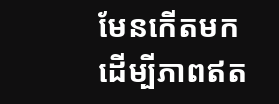មែនកើតមកដើម្បីភាពឥត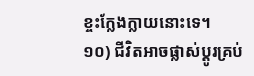ខ្ចះក្លែងក្លាយនោះទេ។
១០) ជីវិតអាចផ្លាស់ប្ដូរគ្រប់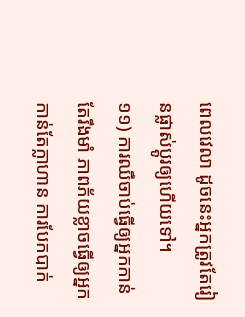ពេលវេលា ដូចនេះអ្នកត្រូវតែរៀនផ្លាស់ប្ដូរឲ្យហើយទៅ។
១១) ការឈឺចាប់ធ្វើឲ្យអ្នកកាន់តែរឹងមាំ ភាពភ័យខ្លាចធ្វើឲ្យអ្នកកាន់តែក្លាហាន ការបែកបាក់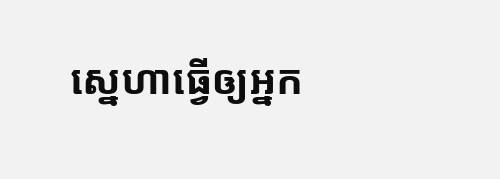ស្នេហាធ្វើឲ្យអ្នក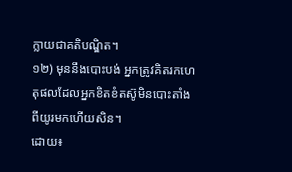ក្លាយជាគតិបណ្ឌិត។
១២) មុននឹងបោះបង់ អ្នកត្រូវគិតរកហេតុផលដែលអ្នកខិតខំតស៊ូមិនបោះតាំងពីយូរមកហើយសិន។
ដោយ៖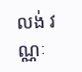លង់ វណ្ណៈ